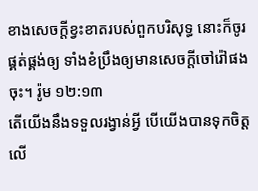ខាងសេចក្តីខ្វះខាតរបស់ពួកបរិសុទ្ធ នោះក៏ចូរផ្គត់ផ្គង់ឲ្យ ទាំងខំប្រឹងឲ្យមានសេចក្តីចៅរ៉ៅផងចុះ។ រ៉ូម ១២:១៣
តើយើងនឹងទទួលរង្វាន់អ្វី បើយើងបានទុកចិត្តលើ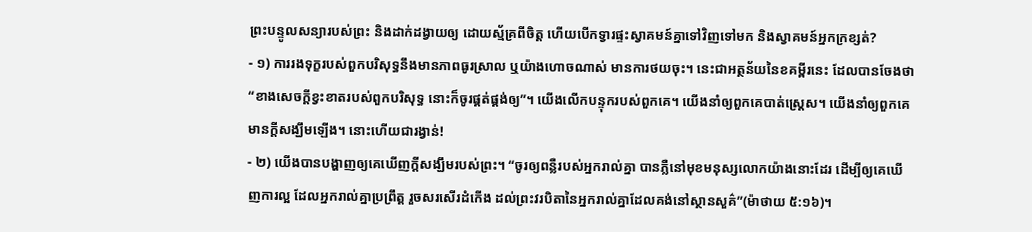ព្រះបន្ទូលសន្យារបស់ព្រះ និងដាក់ដង្វាយឲ្យ ដោយស្ម័គ្រពីចិត្ត ហើយបើកទ្វារផ្ទះស្វាគមន៍គ្នាទៅវិញទៅមក និងស្វាគមន៍អ្នកក្រខ្សត់?
- ១) ការរងទុក្ខរបស់ពួកបរិសុទ្ធនឹងមានភាពធូរស្រាល ឬយ៉ាងហោចណាស់ មានការថយចុះ។ នេះជាអត្ថន័យនៃខគម្ពីរនេះ ដែលបានចែងថា “ខាងសេចក្តីខ្វះខាតរបស់ពួកបរិសុទ្ធ នោះក៏ចូរផ្គត់ផ្គង់ឲ្យ”។ យើងលើកបន្ទុករបស់ពួកគេ។ យើងនាំឲ្យពួកគេបាត់ស្រ្តេស។ យើងនាំឲ្យពួកគេមានក្តីសង្ឃឹមឡើង។ នោះហើយជារង្វាន់!
- ២) យើងបានបង្ហាញឲ្យគេឃើញក្តីសង្ឃឹមរបស់ព្រះ។ “ចូរឲ្យពន្លឺរបស់អ្នករាល់គ្នា បានភ្លឺនៅមុខមនុស្សលោកយ៉ាងនោះដែរ ដើម្បីឲ្យគេឃើញការល្អ ដែលអ្នករាល់គ្នាប្រព្រឹត្ត រួចសរសើរដំកើង ដល់ព្រះវរបិតានៃអ្នករាល់គ្នាដែលគង់នៅស្ថានសួគ៌”(ម៉ាថាយ ៥:១៦)។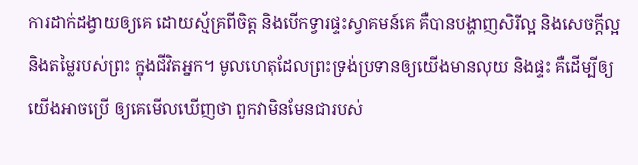ការដាក់ដង្វាយឲ្យគេ ដោយស្ម័គ្រពីចិត្ត និងបើកទ្វារផ្ទះស្វាគមន៍គេ គឺបានបង្ហាញសិរីល្អ និងសេចក្តីល្អ និងតម្លៃរបស់ព្រះ ក្នុងជីវិតអ្នក។ មូលហេតុដែលព្រះទ្រង់ប្រទានឲ្យយើងមានលុយ និងផ្ទះ គឺដើម្បីឲ្យយើងអាចប្រើ ឲ្យគេមើលឃើញថា ពួកវាមិនមែនជារបស់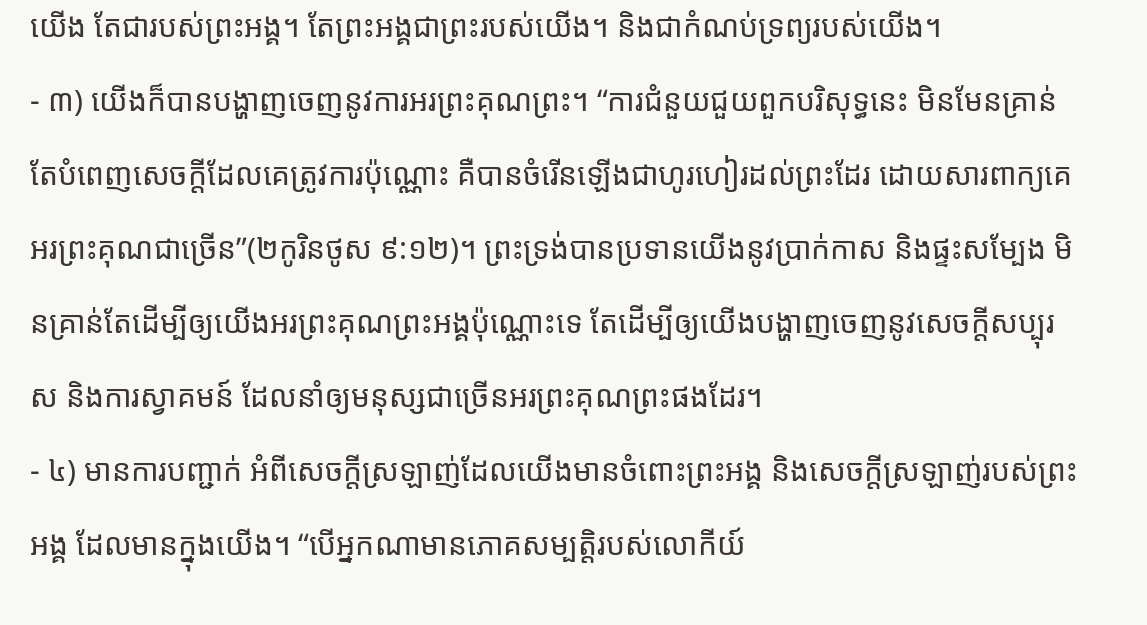យើង តែជារបស់ព្រះអង្គ។ តែព្រះអង្គជាព្រះរបស់យើង។ និងជាកំណប់ទ្រព្យរបស់យើង។
- ៣) យើងក៏បានបង្ហាញចេញនូវការអរព្រះគុណព្រះ។ “ការជំនួយជួយពួកបរិសុទ្ធនេះ មិនមែនគ្រាន់តែបំពេញសេចក្តីដែលគេត្រូវការប៉ុណ្ណោះ គឺបានចំរើនឡើងជាហូរហៀរដល់ព្រះដែរ ដោយសារពាក្យគេអរព្រះគុណជាច្រើន”(២កូរិនថូស ៩:១២)។ ព្រះទ្រង់បានប្រទានយើងនូវប្រាក់កាស និងផ្ទះសម្បែង មិនគ្រាន់តែដើម្បីឲ្យយើងអរព្រះគុណព្រះអង្គប៉ុណ្ណោះទេ តែដើម្បីឲ្យយើងបង្ហាញចេញនូវសេចក្តីសប្បុរស និងការស្វាគមន៍ ដែលនាំឲ្យមនុស្សជាច្រើនអរព្រះគុណព្រះផងដែរ។
- ៤) មានការបញ្ជាក់ អំពីសេចក្តីស្រឡាញ់ដែលយើងមានចំពោះព្រះអង្គ និងសេចក្តីស្រឡាញ់របស់ព្រះអង្គ ដែលមានក្នុងយើង។ “បើអ្នកណាមានភោគសម្បត្តិរបស់លោកីយ៍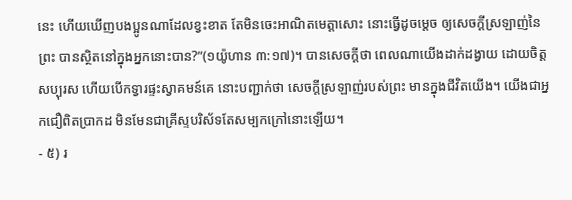នេះ ហើយឃើញបងប្អូនណាដែលខ្វះខាត តែមិនចេះអាណិតមេត្តាសោះ នោះធ្វើដូចម្តេច ឲ្យសេចក្តីស្រឡាញ់នៃព្រះ បានស្ថិតនៅក្នុងអ្នកនោះបាន?”(១យ៉ូហាន ៣:១៧)។ បានសេចក្តីថា ពេលណាយើងដាក់ដង្វាយ ដោយចិត្តសប្បុរស ហើយបើកទ្វារផ្ទះស្វាគមន៍គេ នោះបញ្ជាក់ថា សេចក្តីស្រឡាញ់របស់ព្រះ មានក្នុងជីវិតយើង។ យើងជាអ្នកជឿពិតប្រាកដ មិនមែនជាគ្រីស្ទបរិស័ទតែសម្បកក្រៅនោះឡើយ។
- ៥) រ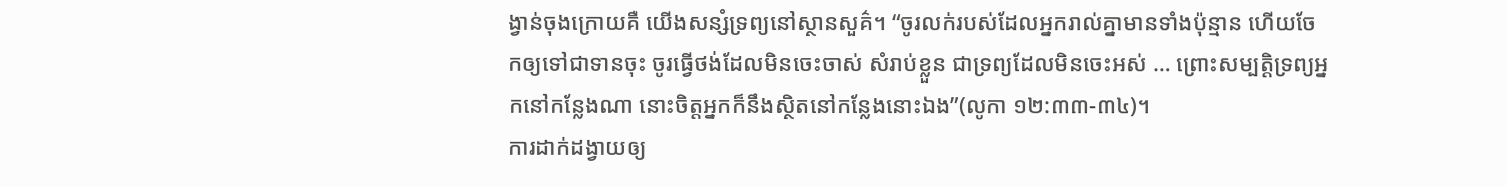ង្វាន់ចុងក្រោយគឺ យើងសន្សំទ្រព្យនៅស្ថានសួគ៌។ “ចូរលក់របស់ដែលអ្នករាល់គ្នាមានទាំងប៉ុន្មាន ហើយចែកឲ្យទៅជាទានចុះ ចូរធ្វើថង់ដែលមិនចេះចាស់ សំរាប់ខ្លួន ជាទ្រព្យដែលមិនចេះអស់ … ព្រោះសម្បត្តិទ្រព្យអ្នកនៅកន្លែងណា នោះចិត្តអ្នកក៏នឹងស្ថិតនៅកន្លែងនោះឯង”(លូកា ១២:៣៣-៣៤)។
ការដាក់ដង្វាយឲ្យ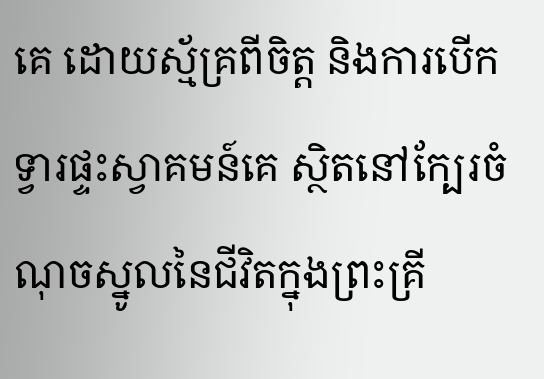គេ ដោយស្ម័គ្រពីចិត្ត និងការបើកទ្វារផ្ទះស្វាគមន៍គេ ស្ថិតនៅក្បែរចំណុចស្នូលនៃជីវិតក្នុងព្រះគ្រី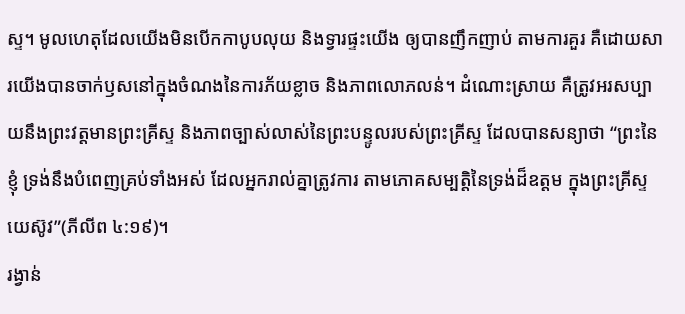ស្ទ។ មូលហេតុដែលយើងមិនបើកកាបូបលុយ និងទ្វារផ្ទះយើង ឲ្យបានញឹកញាប់ តាមការគួរ គឺដោយសារយើងបានចាក់ឫសនៅក្នុងចំណងនៃការភ័យខ្លាច និងភាពលោភលន់។ ដំណោះស្រាយ គឺត្រូវអរសប្បាយនឹងព្រះវត្តមានព្រះគ្រីស្ទ និងភាពច្បាស់លាស់នៃព្រះបន្ទូលរបស់ព្រះគ្រីស្ទ ដែលបានសន្យាថា “ព្រះនៃខ្ញុំ ទ្រង់នឹងបំពេញគ្រប់ទាំងអស់ ដែលអ្នករាល់គ្នាត្រូវការ តាមភោគសម្បត្តិនៃទ្រង់ដ៏ឧត្តម ក្នុងព្រះគ្រីស្ទយេស៊ូវ”(ភីលីព ៤:១៩)។
រង្វាន់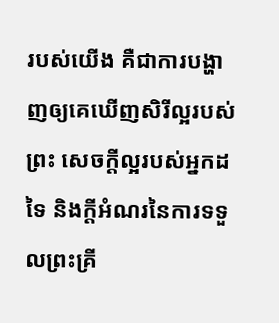របស់យើង គឺជាការបង្ហាញឲ្យគេឃើញសិរីល្អរបស់ព្រះ សេចក្តីល្អរបស់អ្នកដទៃ និងក្តីអំណរនៃការទទួលព្រះគ្រី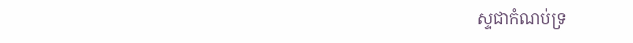ស្ទជាកំណប់ទ្រ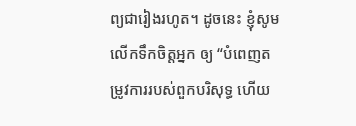ព្យជារៀងរហូត។ ដូចនេះ ខ្ញុំសូមលើកទឹកចិត្តអ្នក ឲ្យ “បំពេញតម្រូវការរបស់ពួកបរិសុទ្ធ ហើយ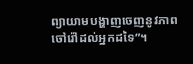ព្យាយាមបង្ហាញចេញនូវភាពចៅរ៉ៅដល់អ្នកដទៃ”។